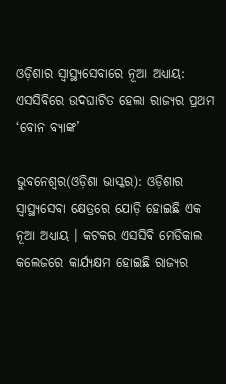ଓଡ଼ିଶାର ସ୍ୱାସ୍ଥ୍ୟସେବାରେ ନୂଆ ଅଧ୍ୟାୟ: ଏସସିବିରେ ଉଦଘାଟିତ ହେଲା ରାଜ୍ୟର ପ୍ରଥମ ‘ବୋନ ବ୍ୟାଙ୍କ’

ଭୁବନେଶ୍ୱର(ଓଡ଼ିଶା ଭାସ୍କର): ଓଡ଼ିଶାର ସ୍ୱାସ୍ଥ୍ୟସେବା କ୍ଷେତ୍ରରେ ଯୋଡ଼ି ହୋଇଛି ଏକ ନୂଆ ଅଧ୍ୟାୟ । କଟକର ଏସସିବି ମେଡିକାଲ କଲେଜରେ କାର୍ଯ୍ୟକ୍ଷମ ହୋଇଛି ରାଜ୍ୟର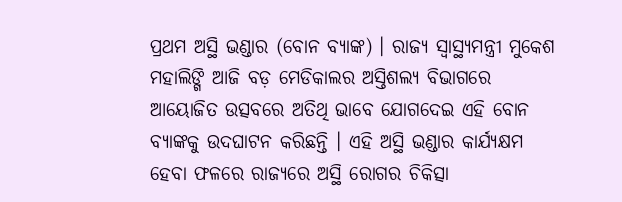ପ୍ରଥମ ଅସ୍ଥି ଭଣ୍ଡାର (ବୋନ ବ୍ୟାଙ୍କ) । ରାଜ୍ୟ ସ୍ୱାସ୍ଥ୍ୟମନ୍ତ୍ରୀ ମୁକେଶ ମହାଲିଙ୍ଗି ଆଜି ବଡ଼ ମେଡିକାଲର ଅସ୍ତିଶଲ୍ୟ ବିଭାଗରେ ଆୟୋଜିତ ଉତ୍ସବରେ ଅତିଥି ଭାବେ ଯୋଗଦେଇ ଏହି ବୋନ ବ୍ୟାଙ୍କକୁ ଉଦଘାଟନ କରିଛନ୍ତି । ଏହି ଅସ୍ଥି ଭଣ୍ଡାର କାର୍ଯ୍ୟକ୍ଷମ ହେବା ଫଳରେ ରାଜ୍ୟରେ ଅସ୍ଥି ରୋଗର ଚିକିତ୍ସା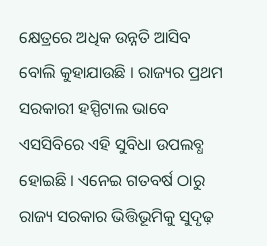କ୍ଷେତ୍ରରେ ଅଧିକ ଉନ୍ନତି ଆସିବ ବୋଲି କୁହାଯାଉଛି । ରାଜ୍ୟର ପ୍ରଥମ ସରକାରୀ ହସ୍ପିଟାଲ ଭାବେ ଏସସିବିରେ ଏହି ସୁବିଧା ଉପଲବ୍ଧ ହୋଇଛି । ଏନେଇ ଗତବର୍ଷ ଠାରୁ ରାଜ୍ୟ ସରକାର ଭିତ୍ତିଭୂମିକୁ ସୁଦୃଢ଼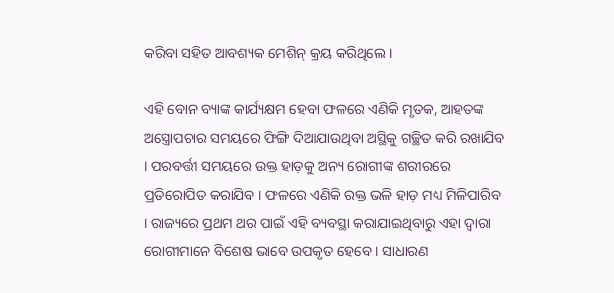କରିବା ସହିତ ଆବଶ୍ୟକ ମେଶିନ୍ କ୍ରୟ କରିଥିଲେ ।

ଏହି ବୋନ ବ୍ୟାଙ୍କ କାର୍ଯ୍ୟକ୍ଷମ ହେବା ଫଳରେ ଏଣିକି ମୃତକ, ଆହତଙ୍କ ଅସ୍ତ୍ରୋପଚାର ସମୟରେ ଫିଙ୍ଗି ଦିଆଯାଉଥିବା ଅସ୍ଥିକୁ ଗଚ୍ଛିତ କରି ରଖାଯିବ । ପରବର୍ତ୍ତୀ ସମୟରେ ଉକ୍ତ ହାଡ଼କୁ ଅନ୍ୟ ରୋଗୀଙ୍କ ଶରୀରରେ ପ୍ରତିରୋପିତ କରାଯିବ । ଫଳରେ ଏଣିକି ରକ୍ତ ଭଳି ହାଡ଼ ମଧ୍ୟ ମିଳିପାରିବ । ରାଜ୍ୟରେ ପ୍ରଥମ ଥର ପାଇଁ ଏହି ବ୍ୟବସ୍ଥା କରାଯାଇଥିବାରୁ ଏହା ଦ୍ୱାରା ରୋଗୀମାନେ ବିଶେଷ ଭାବେ ଉପକୃତ ହେବେ । ସାଧାରଣ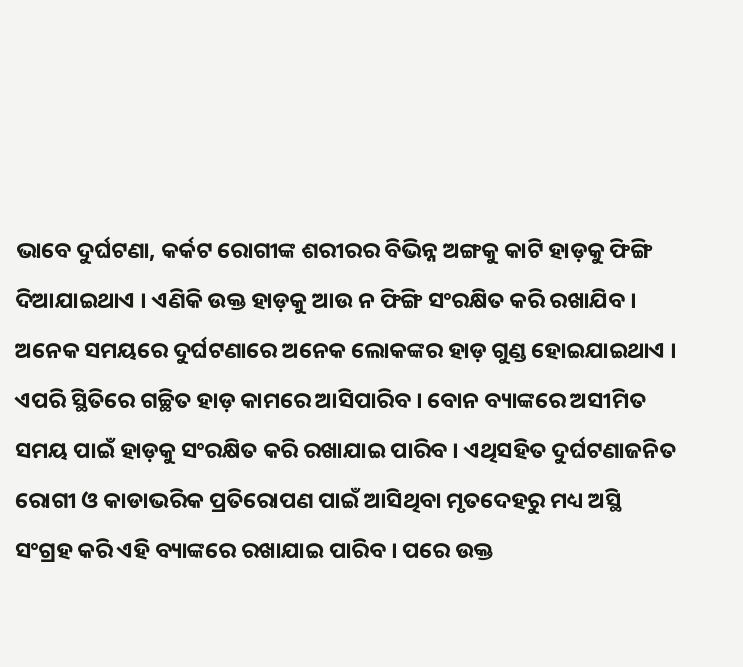ଭାବେ ଦୁର୍ଘଟଣା, କର୍କଟ ରୋଗୀଙ୍କ ଶରୀରର ବିଭିନ୍ନ ଅଙ୍ଗକୁ କାଟି ହାଡ଼କୁ ଫିଙ୍ଗି ଦିଆଯାଇଥାଏ । ଏଣିକି ଉକ୍ତ ହାଡ଼କୁ ଆଉ ନ ଫିଙ୍ଗି ସଂରକ୍ଷିତ କରି ରଖାଯିବ । ଅନେକ ସମୟରେ ଦୁର୍ଘଟଣାରେ ଅନେକ ଲୋକଙ୍କର ହାଡ଼ ଗୁଣ୍ଡ ହୋଇଯାଇଥାଏ । ଏପରି ସ୍ଥିତିରେ ଗଚ୍ଛିତ ହାଡ଼ କାମରେ ଆସିପାରିବ । ବୋନ ବ୍ୟାଙ୍କରେ ଅସୀମିତ ସମୟ ପାଇଁ ହାଡ଼କୁ ସଂରକ୍ଷିତ କରି ରଖାଯାଇ ପାରିବ । ଏଥିସହିତ ଦୁର୍ଘଟଣାଜନିତ ରୋଗୀ ଓ କାଡାଭରିକ ପ୍ରତିରୋପଣ ପାଇଁ ଆସିଥିବା ମୃତଦେହରୁ ମଧ୍ୟ ଅସ୍ଥି ସଂଗ୍ରହ କରି ଏହି ବ୍ୟାଙ୍କରେ ରଖାଯାଇ ପାରିବ । ପରେ ଉକ୍ତ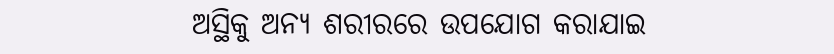ଅସ୍ଥିକୁ ଅନ୍ୟ ଶରୀରରେ ଉପଯୋଗ କରାଯାଇ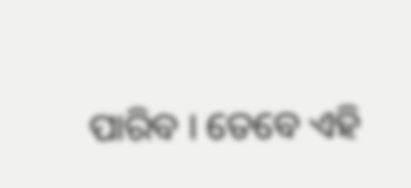ପାରିବ । ତେବେ ଏହି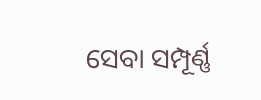ସେବା ସମ୍ପୂର୍ଣ୍ଣ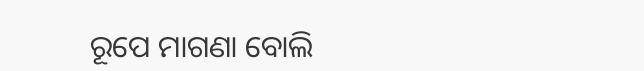ରୂପେ ମାଗଣା ବୋଲି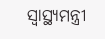ସ୍ୱାସ୍ଥ୍ୟମନ୍ତ୍ରୀ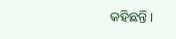କହିଛନ୍ତି ।